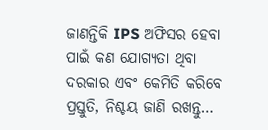ଜାଣନ୍ତିକି IPS ଅଫିସର ହେବା ପାଇଁ କଣ ଯୋଗ୍ୟତା ଥିବା ଦରକାର ଏବଂ କେମିତି କରିବେ ପ୍ରସ୍ତୁତି, ନିଶ୍ଚୟ ଜାଣି ରଖନ୍ତୁ…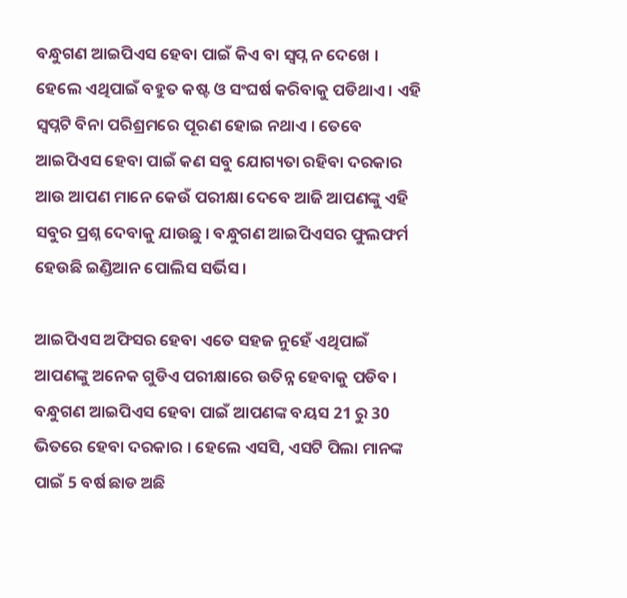ବନ୍ଧୁଗଣ ଆଇପିଏସ ହେବା ପାଇଁ କିଏ ବା ସ୍ଵପ୍ନ ନ ଦେଖେ । ହେଲେ ଏଥିପାଇଁ ବହୁତ କଷ୍ଟ ଓ ସଂଘର୍ଷ କରିବାକୁ ପଡିଥାଏ । ଏହି ସ୍ଵପ୍ନଟି ବିନା ପରିଶ୍ରମରେ ପୂରଣ ହୋଇ ନଥାଏ । ତେବେ ଆଇପିଏସ ହେବା ପାଇଁ କଣ ସବୁ ଯୋଗ୍ୟତା ରହିବା ଦରକାର ଆଉ ଆପଣ ମାନେ କେଉଁ ପରୀକ୍ଷା ଦେବେ ଆଜି ଆପଣଙ୍କୁ ଏହି ସବୁର ପ୍ରଶ୍ନ ଦେବାକୁ ଯାଉଛୁ । ବନ୍ଧୁଗଣ ଆଇପିଏସର ଫୁଲଫର୍ମ ହେଉଛି ଇଣ୍ଡିଆନ ପୋଲିସ ସର୍ଭିସ ।

ଆଇପିଏସ ଅଫିସର ହେବା ଏତେ ସହଜ ନୁହେଁ ଏଥିପାଇଁ ଆପଣଙ୍କୁ ଅନେକ ଗୁଡିଏ ପରୀକ୍ଷାରେ ଉତିନ୍ନ ହେବାକୁ ପଡିବ । ବନ୍ଧୁଗଣ ଆଇପିଏସ ହେବା ପାଇଁ ଆପଣଙ୍କ ବୟସ 21 ରୁ 30 ଭିତରେ ହେବା ଦରକାର । ହେଲେ ଏସସି, ଏସଟି ପିଲା ମାନଙ୍କ ପାଇଁ 5 ବର୍ଷ ଛାଡ ଅଛି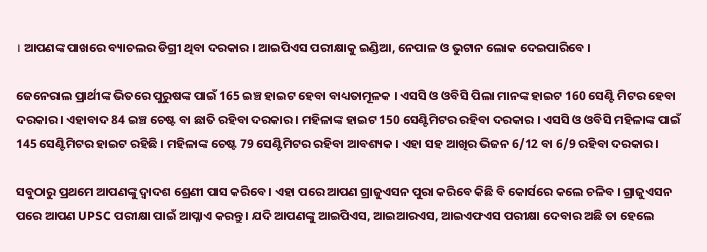। ଆପଣଙ୍କ ପାଖରେ ବ୍ୟାଚଲର ଡିଗ୍ରୀ ଥିବା ଦରକାର । ଆଇପିଏସ ପରୀକ୍ଷାକୁ ଇଣ୍ଡିଆ, ନେପାଳ ଓ ଭୁଟାନ ଲୋକ ଦେଇପାରିବେ ।

ଜେନେରାଲ ପ୍ରାର୍ଥୀଙ୍କ ଭିତରେ ପୁରୁଷଙ୍କ ପାଇଁ 165 ଇଞ୍ଚ ହାଇଟ ହେବା ବାଧ୍ୟତାମୂଳକ । ଏସସି ଓ ଓବିସି ପିଲା ମାନଙ୍କ ହାଇଟ 160 ସେଣ୍ଟି ମିଟର ହେବା ଦରକାର । ଏହାବାଦ 84 ଇଞ୍ଚ ଚେଷ୍ଟ ବା ଛାତି ରହିବା ଦରକାର । ମହିଳାଙ୍କ ହାଇଟ 150 ସେଣ୍ଟିମିଟର ରହିବା ଦରକାର । ଏସସି ଓ ଓବିସି ମହିଳାଙ୍କ ପାଇଁ 145 ସେଣ୍ଟିମିଟର ହାଇଟ ରହିଛି । ମହିଳାଙ୍କ ଚେଷ୍ଟ 79 ସେଣ୍ଟିମିଟର ରହିବା ଆବଶ୍ୟକ । ଏହା ସହ ଆଖିର ଭିଜନ 6/12 ବା 6/9 ରହିବା ଦରକାର ।

ସବୁଠାରୁ ପ୍ରଥମେ ଆପଣଙ୍କୁ ଦ୍ଵାଦଶ ଶ୍ରେଣୀ ପାସ କରିବେ । ଏହା ପରେ ଆପଣ ଗ୍ରାଜୁଏସନ ପୁରା କରିବେ କିଛି ବି କୋର୍ସରେ କଲେ ଚଳିବ । ଗ୍ରାଜୁଏସନ ପରେ ଆପଣ UPSC ପରୀକ୍ଷା ପାଇଁ ଆପ୍ଳାଏ କରନ୍ତୁ । ଯଦି ଆପଣଙ୍କୁ ଆଇପିଏସ, ଆଇଆରଏସ, ଆଇଏଫଏସ ପରୀକ୍ଷା ଦେବାର ଅଛି ତା ହେଲେ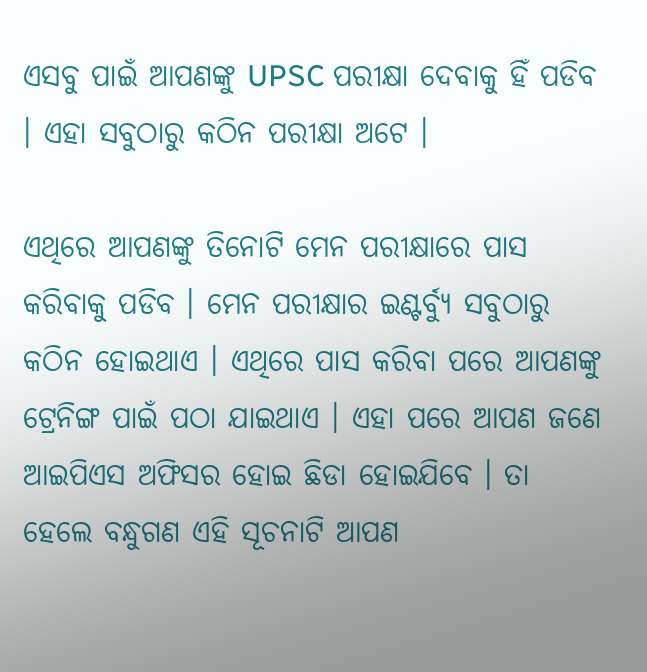ଏସବୁ ପାଇଁ ଆପଣଙ୍କୁ UPSC ପରୀକ୍ଷା ଦେବାକୁ ହିଁ ପଡିବ । ଏହା ସବୁଠାରୁ କଠିନ ପରୀକ୍ଷା ଅଟେ ।

ଏଥିରେ ଆପଣଙ୍କୁ ତିନୋଟି ମେନ ପରୀକ୍ଷାରେ ପାସ କରିବାକୁ ପଡିବ । ମେନ ପରୀକ୍ଷାର ଇଣ୍ଟର୍ବ୍ୟୁ ସବୁଠାରୁ କଠିନ ହୋଇଥାଏ । ଏଥିରେ ପାସ କରିବା ପରେ ଆପଣଙ୍କୁ ଟ୍ରେନିଙ୍ଗ ପାଇଁ ପଠା ଯାଇଥାଏ । ଏହା ପରେ ଆପଣ ଜଣେ ଆଇପିଏସ ଅଫିସର ହୋଇ ଛିଡା ହୋଇଯିବେ । ତା ହେଲେ ବନ୍ଧୁଗଣ ଏହି ସୂଚନାଟି ଆପଣ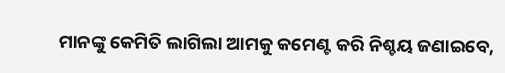ମାନଙ୍କୁ କେମିତି ଲାଗିଲା ଆମକୁ କମେଣ୍ଟ କରି ନିଶ୍ଚୟ ଜଣାଇବେ,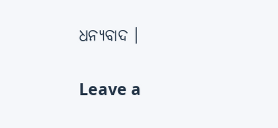ଧନ୍ୟବାଦ ।

Leave a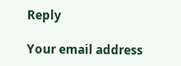Reply

Your email address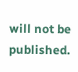will not be published.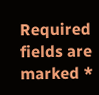Required fields are marked *